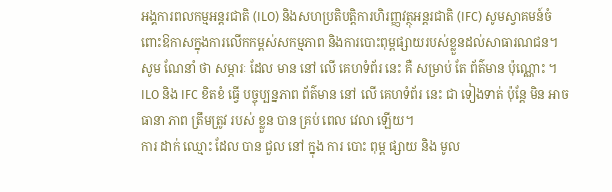អង្គការពលកម្មអន្តរជាតិ (ILO) និងសហប្រតិបតិ្តការហិរញ្ញវត្ថុអន្តរជាតិ (IFC) សូមស្វាគមន៍ចំពោះឱកាសក្នុងការលើកកម្ពស់សកម្មភាព និងការបោះពុម្ពផ្សាយរបស់ខ្លួនដល់សាធារណជន។ សូម ណែនាំ ថា សម្ភារៈ ដែល មាន នៅ លើ គេហទំព័រ នេះ គឺ សម្រាប់ តែ ព័ត៌មាន ប៉ុណ្ណោះ ។ ILO និង IFC ខិតខំ ធ្វើ បច្ចុប្បន្នភាព ព័ត៌មាន នៅ លើ គេហទំព័រ នេះ ជា ទៀងទាត់ ប៉ុន្តែ មិន អាច ធានា ភាព ត្រឹមត្រូវ របស់ ខ្លួន បាន គ្រប់ ពេល វេលា ឡើយ។
ការ ដាក់ ឈ្មោះ ដែល បាន ជួល នៅ ក្នុង ការ បោះ ពុម្ព ផ្សាយ និង មូល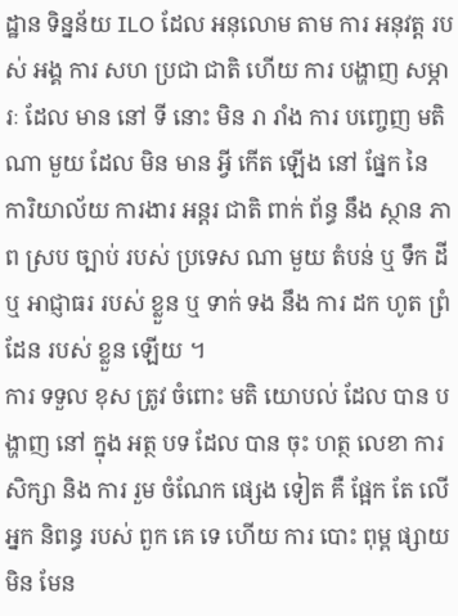ដ្ឋាន ទិន្នន័យ ILO ដែល អនុលោម តាម ការ អនុវត្ត របស់ អង្គ ការ សហ ប្រជា ជាតិ ហើយ ការ បង្ហាញ សម្ភារៈ ដែល មាន នៅ ទី នោះ មិន រា រាំង ការ បញ្ចេញ មតិ ណា មួយ ដែល មិន មាន អ្វី កើត ឡើង នៅ ផ្នែក នៃ ការិយាល័យ ការងារ អន្តរ ជាតិ ពាក់ ព័ន្ធ នឹង ស្ថាន ភាព ស្រប ច្បាប់ របស់ ប្រទេស ណា មួយ តំបន់ ឬ ទឹក ដី ឬ អាជ្ញាធរ របស់ ខ្លួន ឬ ទាក់ ទង នឹង ការ ដក ហូត ព្រំ ដែន របស់ ខ្លួន ឡើយ ។
ការ ទទួល ខុស ត្រូវ ចំពោះ មតិ យោបល់ ដែល បាន បង្ហាញ នៅ ក្នុង អត្ថ បទ ដែល បាន ចុះ ហត្ថ លេខា ការ សិក្សា និង ការ រួម ចំណែក ផ្សេង ទៀត គឺ ផ្អែក តែ លើ អ្នក និពន្ធ របស់ ពួក គេ ទេ ហើយ ការ បោះ ពុម្ព ផ្សាយ មិន មែន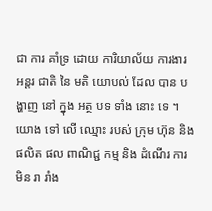ជា ការ គាំទ្រ ដោយ ការិយាល័យ ការងារ អន្តរ ជាតិ នៃ មតិ យោបល់ ដែល បាន បង្ហាញ នៅ ក្នុង អត្ថ បទ ទាំង នោះ ទេ ។
យោង ទៅ លើ ឈ្មោះ របស់ ក្រុម ហ៊ុន និង ផលិត ផល ពាណិជ្ជ កម្ម និង ដំណើរ ការ មិន រា រាំង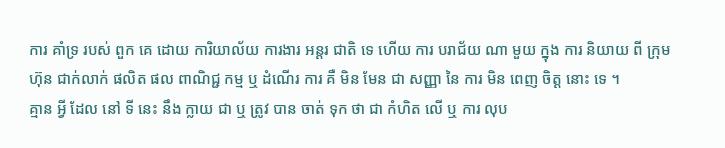ការ គាំទ្រ របស់ ពួក គេ ដោយ ការិយាល័យ ការងារ អន្តរ ជាតិ ទេ ហើយ ការ បរាជ័យ ណា មួយ ក្នុង ការ និយាយ ពី ក្រុម ហ៊ុន ជាក់លាក់ ផលិត ផល ពាណិជ្ជ កម្ម ឬ ដំណើរ ការ គឺ មិន មែន ជា សញ្ញា នៃ ការ មិន ពេញ ចិត្ត នោះ ទេ ។
គ្មាន អ្វី ដែល នៅ ទី នេះ នឹង ក្លាយ ជា ឬ ត្រូវ បាន ចាត់ ទុក ថា ជា កំហិត លើ ឬ ការ លុប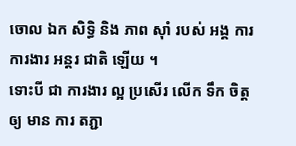ចោល ឯក សិទ្ធិ និង ភាព ស៊ាំ របស់ អង្គ ការ ការងារ អន្តរ ជាតិ ឡើយ ។
ទោះបី ជា ការងារ ល្អ ប្រសើរ លើក ទឹក ចិត្ត ឲ្យ មាន ការ តភ្ជា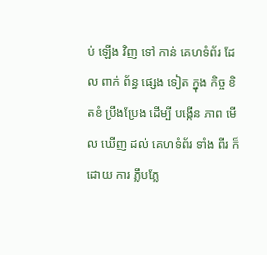ប់ ឡើង វិញ ទៅ កាន់ គេហទំព័រ ដែល ពាក់ ព័ន្ធ ផ្សេង ទៀត ក្នុង កិច្ច ខិតខំ ប្រឹងប្រែង ដើម្បី បង្កើន ភាព មើល ឃើញ ដល់ គេហទំព័រ ទាំង ពីរ ក៏ ដោយ ការ ភ្លឹបភ្លែ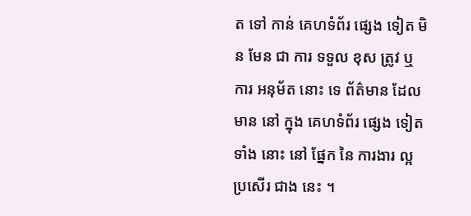ត ទៅ កាន់ គេហទំព័រ ផ្សេង ទៀត មិន មែន ជា ការ ទទួល ខុស ត្រូវ ឬ ការ អនុម័ត នោះ ទេ ព័ត៌មាន ដែល មាន នៅ ក្នុង គេហទំព័រ ផ្សេង ទៀត ទាំង នោះ នៅ ផ្នែក នៃ ការងារ ល្អ ប្រសើរ ជាង នេះ ។